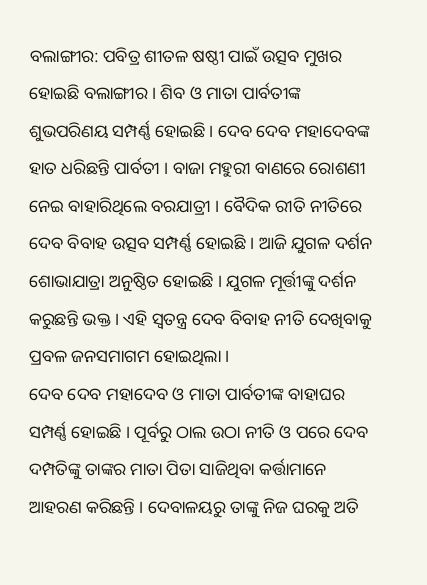ବଲାଙ୍ଗୀର: ପବିତ୍ର ଶୀତଳ ଷଷ୍ଠୀ ପାଇଁ ଉତ୍ସବ ମୁଖର ହୋଇଛି ବଲାଙ୍ଗୀର । ଶିବ ଓ ମାତା ପାର୍ବତୀଙ୍କ ଶୁଭପରିଣୟ ସମ୍ପର୍ଣ୍ଣ ହୋଇଛି । ଦେବ ଦେବ ମହାଦେବଙ୍କ ହାତ ଧରିଛନ୍ତି ପାର୍ବତୀ । ବାଜା ମହୁରୀ ବାଣରେ ରୋଶଣୀ ନେଇ ବାହାରିଥିଲେ ବରଯାତ୍ରୀ । ବୈଦିକ ରୀତି ନୀତିରେ ଦେବ ବିବାହ ଉତ୍ସବ ସମ୍ପର୍ଣ୍ଣ ହୋଇଛି । ଆଜି ଯୁଗଳ ଦର୍ଶନ ଶୋଭାଯାତ୍ରା ଅନୁଷ୍ଠିତ ହୋଇଛି । ଯୁଗଳ ମୂର୍ତ୍ତୀଙ୍କୁ ଦର୍ଶନ କରୁଛନ୍ତି ଭକ୍ତ । ଏହି ସ୍ବତନ୍ତ୍ର ଦେବ ବିବାହ ନୀତି ଦେଖିବାକୁ ପ୍ରବଳ ଜନସମାଗମ ହୋଇଥିଲା ।
ଦେବ ଦେବ ମହାଦେବ ଓ ମାତା ପାର୍ବତୀଙ୍କ ବାହାଘର ସମ୍ପର୍ଣ୍ଣ ହୋଇଛି । ପୂର୍ବରୁ ଠାଲ ଉଠା ନୀତି ଓ ପରେ ଦେବ ଦମ୍ପତିଙ୍କୁ ତାଙ୍କର ମାତା ପିତା ସାଜିଥିବା କର୍ତ୍ତାମାନେ ଆହରଣ କରିଛନ୍ତି । ଦେବାଳୟରୁ ତାଙ୍କୁ ନିଜ ଘରକୁ ଅତି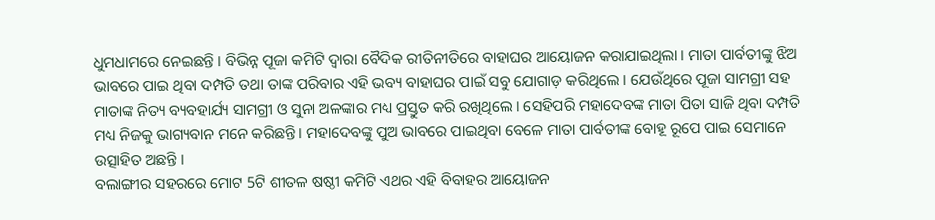ଧୁମଧାମରେ ନେଇଛନ୍ତି । ବିଭିନ୍ନ ପୂଜା କମିଟି ଦ୍ବାରା ବୈଦିକ ରୀତିନୀତିରେ ବାହାଘର ଆୟୋଜନ କରାଯାଇଥିଲା । ମାତା ପାର୍ବତୀଙ୍କୁ ଝିଅ ଭାବରେ ପାଇ ଥିବା ଦମ୍ପତି ତଥା ତାଙ୍କ ପରିବାର ଏହି ଭବ୍ୟ ବାହାଘର ପାଇଁ ସବୁ ଯୋଗାଡ଼ କରିଥିଲେ । ଯେଉଁଥିରେ ପୂଜା ସାମଗ୍ରୀ ସହ ମାତାଙ୍କ ନିତ୍ୟ ବ୍ୟବହାର୍ଯ୍ୟ ସାମଗ୍ରୀ ଓ ସୁନା ଅଳଙ୍କାର ମଧ୍ୟ ପ୍ରସ୍ତୁତ କରି ରଖିଥିଲେ । ସେହିପରି ମହାଦେବଙ୍କ ମାତା ପିତା ସାଜି ଥିବା ଦମ୍ପତି ମଧ୍ୟ ନିଜକୁ ଭାଗ୍ୟବାନ ମନେ କରିଛନ୍ତି । ମହାଦେବଙ୍କୁ ପୁଅ ଭାବରେ ପାଇଥିବା ବେଳେ ମାତା ପାର୍ବତୀଙ୍କ ବୋହୂ ରୂପେ ପାଇ ସେମାନେ ଉତ୍ସାହିତ ଅଛନ୍ତି ।
ବଲାଙ୍ଗୀର ସହରରେ ମୋଟ 5ଟି ଶୀତଳ ଷଷ୍ଠୀ କମିଟି ଏଥର ଏହି ବିବାହର ଆୟୋଜନ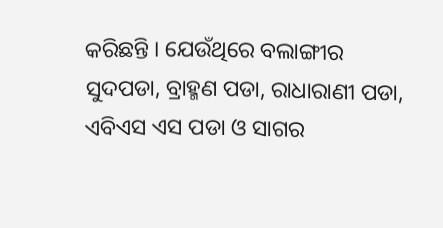କରିଛନ୍ତି । ଯେଉଁଥିରେ ବଲାଙ୍ଗୀର ସୁଦପଡା, ବ୍ରାହ୍ମଣ ପଡା, ରାଧାରାଣୀ ପଡା, ଏବିଏସ ଏସ ପଡା ଓ ସାଗର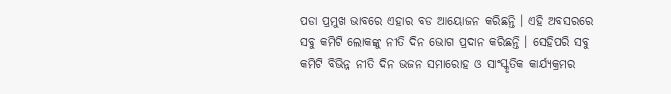ପଡା ପ୍ରମୁଖ ଭାବରେ ଏହାର ବଡ ଆୟୋଜନ କରିଛନ୍ତି । ଏହି ଅବସରରେ ସବୁ କମିଟି ଲୋକଙ୍କୁ ନୀତି ଦିନ ଭୋଗ ପ୍ରଦାନ କରିଛନ୍ତି । ସେହିପରି ସବୁ କମିଟି ବିଭିନ୍ନ ନୀତି ଦିନ ଭଜନ ସମାରୋହ ଓ ସାଂସ୍କୃତିକ କାର୍ଯ୍ୟକ୍ରମର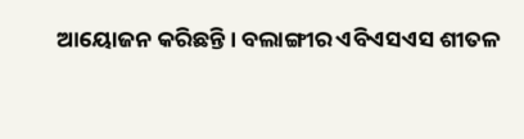ଆୟୋଜନ କରିଛନ୍ତି । ବଲାଙ୍ଗୀର ଏବିଏସଏସ ଶୀତଳ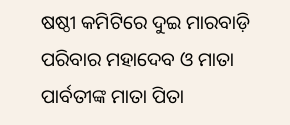ଷଷ୍ଠୀ କମିଟିରେ ଦୁଇ ମାରବାଡ଼ି ପରିବାର ମହାଦେବ ଓ ମାତା ପାର୍ବତୀଙ୍କ ମାତା ପିତା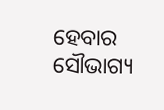ହେବାର ସୌଭାଗ୍ୟ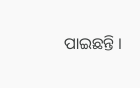ପାଇଛନ୍ତି ।